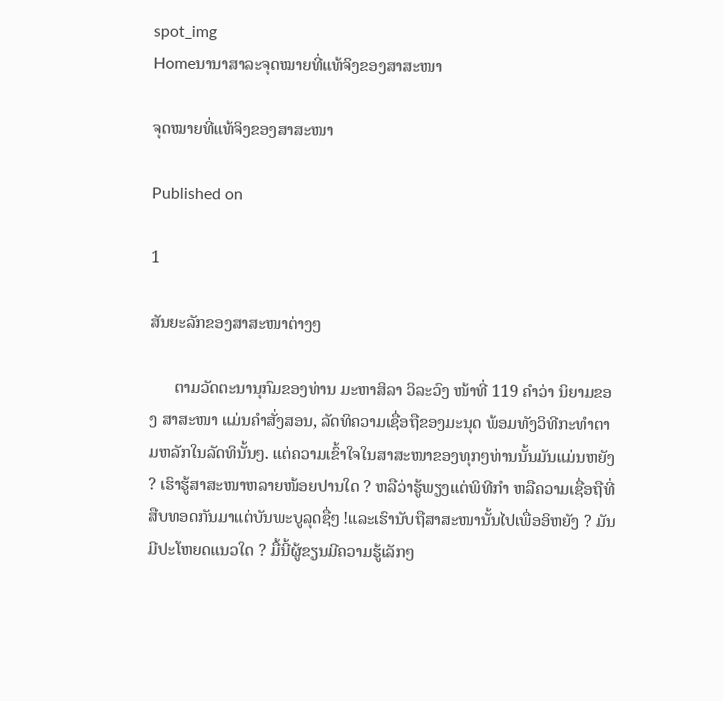spot_img
Homeນານາສາລະຈຸດໝາຍທີ່ແທ້ຈິງຂອງສາສະໜາ

ຈຸດໝາຍທີ່ແທ້ຈິງຂອງສາສະໜາ

Published on

1

ສັນຍະລັກຂອງສາສະໜາຕ່າງໆ

      ຕາມວັດຕະນານຸກົມຂອງທ່ານ ມະຫາສິລາ ວິລະວົງ ໜ້າທີ່ 119 ຄຳວ່າ ນິຍາມຂອງ ສາສະໜາ ແມ່ນຄຳສັ່ງສອນ, ລັດທິຄວາມເຊື່ອຖືຂອງມະນຸດ ພ້ອມທັງວິທີກະທຳຕາມຫລັກໃນລັດທິນັ້ນໆ. ແຕ່ຄວາມເຂົ້າໃຈໃນສາສະໜາຂອງທຸກໆທ່ານນັ້ນມັນແມ່ນຫຍັງ ? ເຮົາຮູ້ສາສະໜາຫລາຍໜ້ອຍປານໃດ ? ຫລືວ່າຮູ້ພຽງແຕ່ພິທີກຳ ຫລືຄວາມເຊື່ອຖືທີ່ສືບທອດກັນມາແຕ່ບັນພະບູລຸດຊື່ໆ !ແລະເຮົານັບຖືສາສະໜານັ້ນໄປເພື່ອອິຫຍັງ ? ມັນມີປະໂຫຍດແນວໃດ ? ມື້ນີ້ຜູ້ຂຽນມີຄວາມຮູ້ເລັກໆ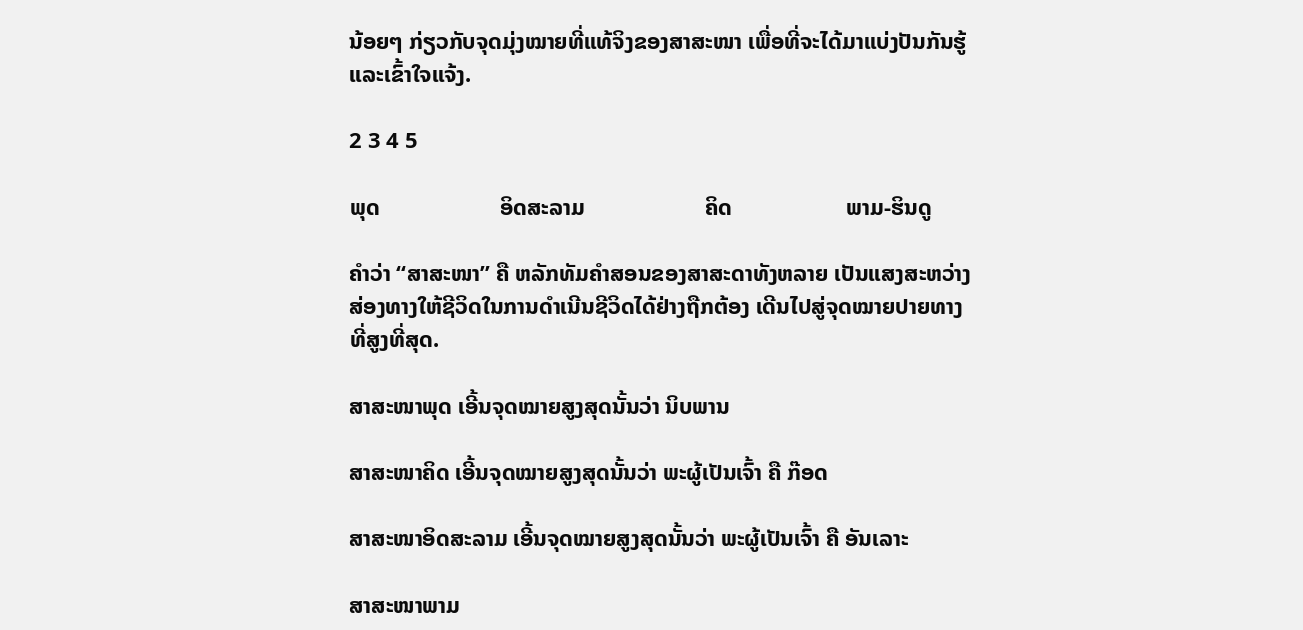ນ້ອຍໆ ກ່ຽວກັບຈຸດມຸ່ງໝາຍທີ່ແທ້ຈິງຂອງສາສະໜາ ເພື່ອທີ່ຈະໄດ້ມາແບ່ງປັນກັນຮູ້ ແລະເຂົ້າໃຈແຈ້ງ.

2 3 4 5

ພຸດ                     ອິດສະລາມ                     ຄິດ                    ພາມ-ຮິນດູ

ຄຳວ່າ “ສາສະໜາ” ຄື ຫລັກທັມຄໍາສອນຂອງສາສະດາທັງຫລາຍ ເປັນແສງສະຫວ່າງສ່ອງທາງໃຫ້ຊີວິດໃນການດຳເນີນຊີວິດໄດ້ຢ່າງຖືກຕ້ອງ ເດີນໄປສູ່ຈຸດໝາຍປາຍທາງທີ່ສູງທີ່ສຸດ.

ສາສະໜາພຸດ ເອີ້ນຈຸດໝາຍສູງສຸດນັ້ນວ່າ ນິບພານ

ສາສະໜາຄິດ ເອີ້ນຈຸດໝາຍສູງສຸດນັ້ນວ່າ ພະຜູ້ເປັນເຈົ້າ ຄື ກ໊ອດ

ສາສະໜາອິດສະລາມ ເອີ້ນຈຸດໝາຍສູງສຸດນັ້ນວ່າ ພະຜູ້ເປັນເຈົ້າ ຄື ອັນເລາະ

ສາສະໜາພາມ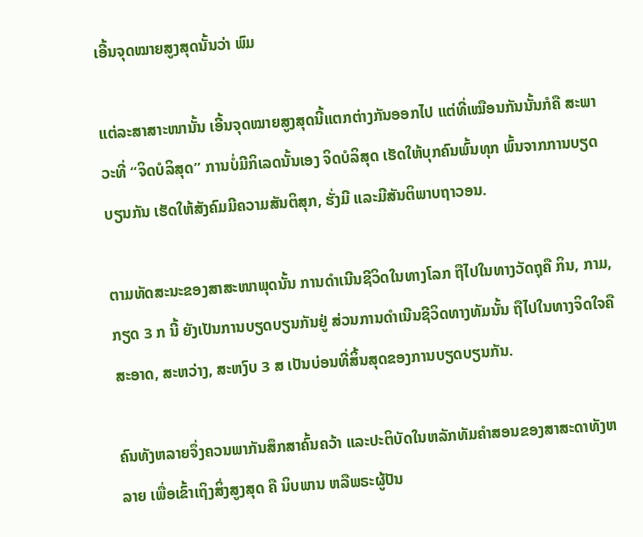ເອີ້ນຈຸດໝາຍສູງສຸດນັ້ນວ່າ ພົມ

ແຕ່ລະສາສາະໜານັ້ນ ເອີ້ນຈຸດໝາຍສູງສຸດນີ້ແຕກຕ່າງກັນອອກໄປ ແຕ່ທີ່ເໝືອນກັນນັ້ນກໍຄື ສະພາວະທີ່ “ຈິດບໍລິສຸດ” ການບໍ່ມີກິເລດນັ້ນເອງ ຈິດບໍລິສຸດ ເຮັດໃຫ້ບຸກຄົນພົ້ນທຸກ ພົ້ນຈາກການບຽດບຽນກັນ ເຮັດໃຫ້ສັງຄົມມີຄວາມສັນຕິສຸກ, ຮັ່ງມີ ແລະມີສັນຕິພາບຖາວອນ.

ຕາມທັດສະນະຂອງສາສະໜາພຸດນັ້ນ ການດຳເນີນຊີວິດໃນທາງໂລກ ຖືໄປໃນທາງວັດຖຸຄື ກິນ, ກາມ, ກຽດ 3 ກ ນີ້ ຍັງເປັນການບຽດບຽນກັນຢູ່ ສ່ວນການດຳເນີນຊີວິດທາງທັມນັ້ນ ຖືໄປໃນທາງຈິດໃຈຄື ສະອາດ, ສະຫວ່າງ, ສະຫງົບ 3 ສ ເປັນບ່ອນທີ່ສິ້ນສຸດຂອງການບຽດບຽນກັນ.

ຄົນທັງຫລາຍຈຶ່ງຄວນພາກັນສຶກສາຄົ້ນຄວ້າ ແລະປະຕິບັດໃນຫລັກທັມຄຳສອນຂອງສາສະດາທັງຫລາຍ ເພື່ອເຂົ້າເຖິງສິ່ງສູງສຸດ ຄື ນິບພານ ຫລືພຣະຜູ້ປັນ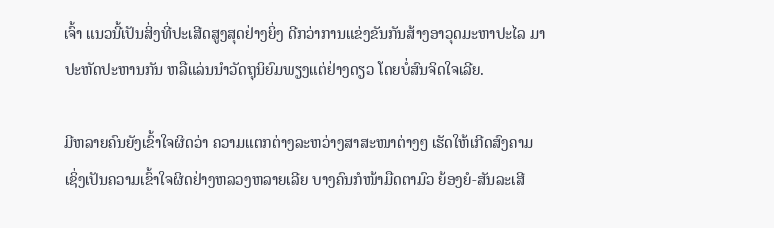ເຈົ້າ ແນວນີ້ເປັນສິ່ງທີ່ປະເສີດສູງສຸດຢ່າງຍິ່ງ ດີກວ່າການແຂ່ງຂັນກັນສ້າງອາວຸດມະຫາປະໄລ ມາປະຫັດປະຫານກັນ ຫລືແລ່ນນຳວັດຖຸນິຍົມພຽງແຕ່ຢ່າງດຽວ ໂດຍບໍ່ສົນຈິດໃຈເລີຍ.

ມີຫລາຍຄົນຍັງເຂົ້າໃຈຜິດວ່າ ຄວາມແຕກຕ່າງລະຫວ່າງສາສະໜາຕ່າງໆ ເຮັດໃຫ້ເກີດສົງຄາມ ເຊິ່ງເປັນຄວາມເຂົ້າໃຈຜິດຢ່າງຫລວງຫລາຍເລີຍ ບາງຄົນກໍໜ້າມືດຕາມົວ ຍ້ອງຍໍ-ສັນລະເສີ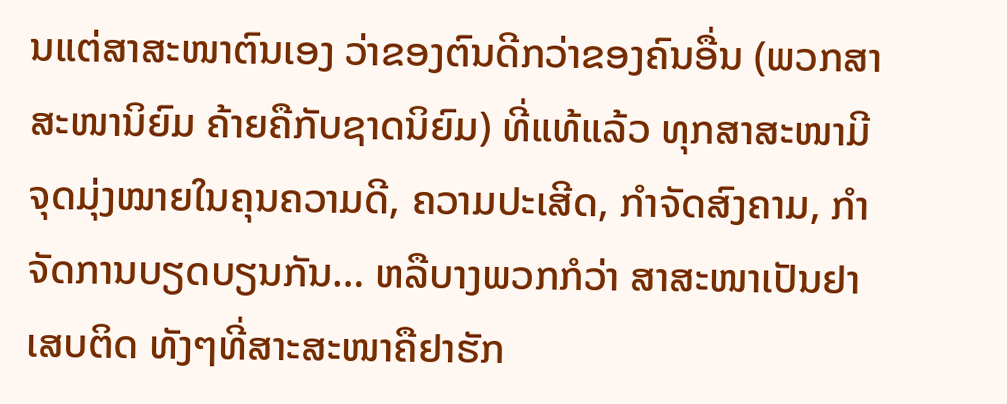ນແຕ່ສາສະໜາຕົນເອງ ວ່າຂອງຕົນດີກວ່າຂອງຄົນອື່ນ (ພວກສາສະໜານິຍົມ ຄ້າຍຄືກັບຊາດນິຍົມ) ທີ່ແທ້ແລ້ວ ທຸກສາສະໜາມີຈຸດມຸ່ງໝາຍໃນຄຸນຄວາມດີ, ຄວາມປະເສີດ, ກຳຈັດສົງຄາມ, ກຳຈັດການບຽດບຽນກັນ… ຫລືບາງພວກກໍວ່າ ສາສະໜາເປັນຢາເສບຕິດ ທັງໆທີ່ສາະສະໜາຄືຢາຮັກ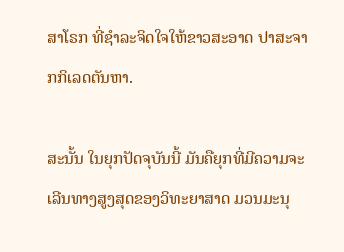ສາໂຣກ ທີ່ຊຳລະຈິດໃຈໃຫ້ຂາວສະອາດ ປາສະຈາກກິເລດຕັນຫາ.

ສະນັ້ນ ໃນຍຸກປັດຈຸບັນນີ້ ມັນຄືຍຸກທີ່ມີຄວາມຈະເລີນທາງສູງສຸດຂອງວິທະຍາສາດ ມວນມະນຸ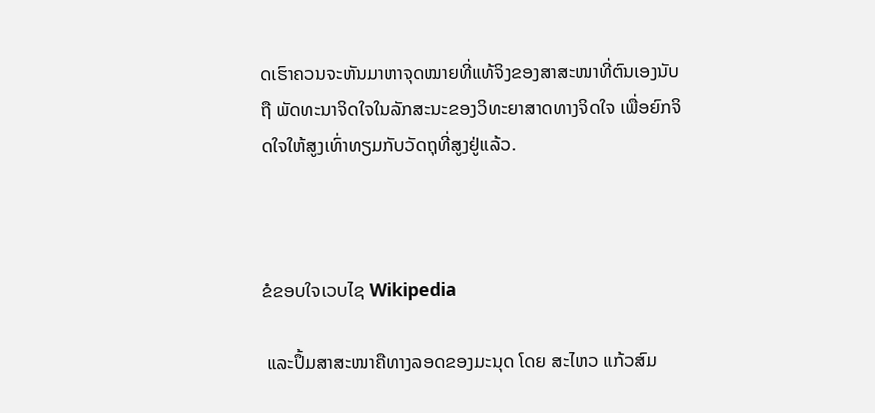ດເຮົາຄວນຈະຫັນມາຫາຈຸດໝາຍທີ່ແທ້ຈິງຂອງສາສະໜາທີ່ຕົນເອງນັບຖື ພັດທະນາຈິດໃຈໃນລັກສະນະຂອງວິທະຍາສາດທາງຈິດໃຈ ເພື່ອຍົກຈິດໃຈໃຫ້ສູງເທົ່າທຽມກັບວັດຖຸທີ່ສູງຢູ່ແລ້ວ.



ຂໍຂອບໃຈເວບໄຊ Wikipedia

 ແລະປຶ້ມສາສະໜາຄືທາງລອດຂອງມະນຸດ ໂດຍ ສະໄຫວ ແກ້ວສົມ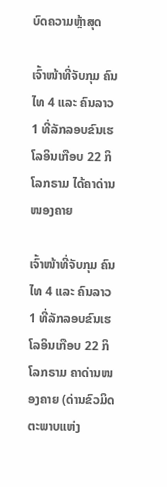ບົດຄວາມຫຼ້າສຸດ

ເຈົ້າໜ້າທີ່ຈັບກຸມ ຄົນໄທ 4 ແລະ ຄົນລາວ 1 ທີ່ລັກລອບຂົນເຮໂລອິນເກືອບ 22 ກິໂລກຣາມ ໄດ້ຄາດ່ານໜອງຄາຍ

ເຈົ້າໜ້າທີ່ຈັບກຸມ ຄົນໄທ 4 ແລະ ຄົນລາວ 1 ທີ່ລັກລອບຂົນເຮໂລອິນເກືອບ 22 ກິໂລກຣາມ ຄາດ່ານໜອງຄາຍ (ດ່ານຂົວມິດຕະພາບແຫ່ງ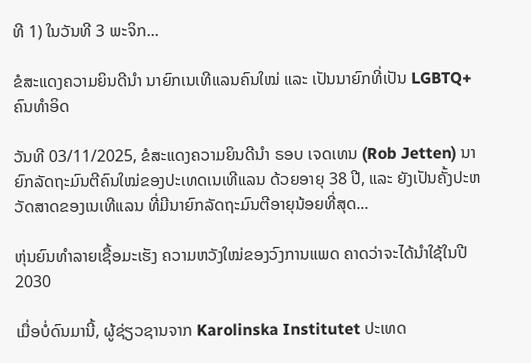ທີ 1) ໃນວັນທີ 3 ພະຈິກ...

ຂໍສະແດງຄວາມຍິນດີນຳ ນາຍົກເນເທີແລນຄົນໃໝ່ ແລະ ເປັນນາຍົກທີ່ເປັນ LGBTQ+ ຄົນທຳອິດ

ວັນທີ 03/11/2025, ຂໍສະແດງຄວາມຍິນດີນຳ ຣອບ ເຈດເທນ (Rob Jetten) ນາຍົກລັດຖະມົນຕີຄົນໃໝ່ຂອງປະເທດເນເທີແລນ ດ້ວຍອາຍຸ 38 ປີ, ແລະ ຍັງເປັນຄັ້ງປະຫວັດສາດຂອງເນເທີແລນ ທີ່ມີນາຍົກລັດຖະມົນຕີອາຍຸນ້ອຍທີ່ສຸດ...

ຫຸ່ນຍົນທຳລາຍເຊື້ອມະເຮັງ ຄວາມຫວັງໃໝ່ຂອງວົງການແພດ ຄາດວ່າຈະໄດ້ນໍາໃຊ້ໃນປີ 2030

ເມື່ອບໍ່ດົນມານີ້, ຜູ້ຊ່ຽວຊານຈາກ Karolinska Institutet ປະເທດ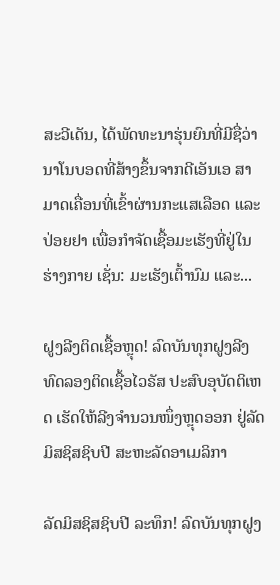ສະວີເດັນ, ໄດ້ພັດທະນາຮຸ່ນຍົນທີ່ມີຊື່ວ່າ ນາໂນບອດທີ່ສ້າງຂຶ້ນຈາກດີເອັນເອ ສາມາດເຄື່ອນທີ່ເຂົ້າຜ່ານກະແສເລືອດ ແລະ ປ່ອຍຢາ ເພື່ອກຳຈັດເຊື້ອມະເຮັງທີ່ຢູ່ໃນຮ່າງກາຍ ເຊັ່ນ: ມະເຮັງເຕົ້ານົມ ແລະ...

ຝູງລີງຕິດເຊື້ອຫຼຸດ! ລົດບັນທຸກຝູງລີງທົດລອງຕິດເຊື້ອໄວຣັສ ປະສົບອຸບັດຕິເຫດ ເຮັດໃຫ້ລີງຈຳນວນໜຶ່ງຫຼຸດອອກ ຢູ່ລັດມິສຊິສຊິບປີ ສະຫະລັດອາເມລິກາ

ລັດມິສຊິສຊິບປີ ລະທຶກ! ລົດບັນທຸກຝູງ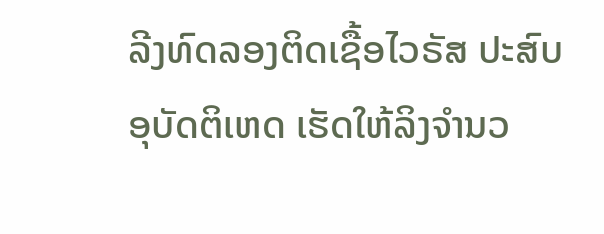ລີງທົດລອງຕິດເຊື້ອໄວຣັສ ປະສົບອຸບັດຕິເຫດ ເຮັດໃຫ້ລິງຈຳນວ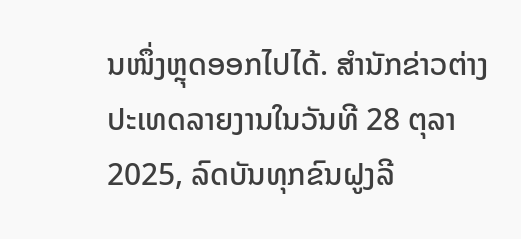ນໜຶ່ງຫຼຸດອອກໄປໄດ້. ສຳນັກຂ່າວຕ່າງປະເທດລາຍງານໃນວັນທີ 28 ຕຸລາ 2025, ລົດບັນທຸກຂົນຝູງລີ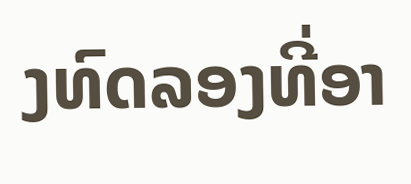ງທົດລອງທີ່ອາ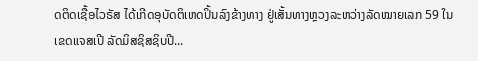ດຕິດເຊື້ອໄວຣັສ ໄດ້ເກີດອຸບັດຕິເຫດປິ້ນລົງຂ້າງທາງ ຢູ່ເສັ້ນທາງຫຼວງລະຫວ່າງລັດໝາຍເລກ 59 ໃນເຂດແຈສເປີ ລັດມິສຊິສຊິບປີ...